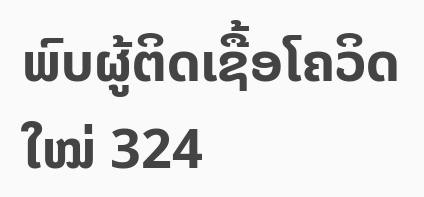ພົບຜູ້ຕິດເຊື້ອໂຄວິດໃໝ່ 324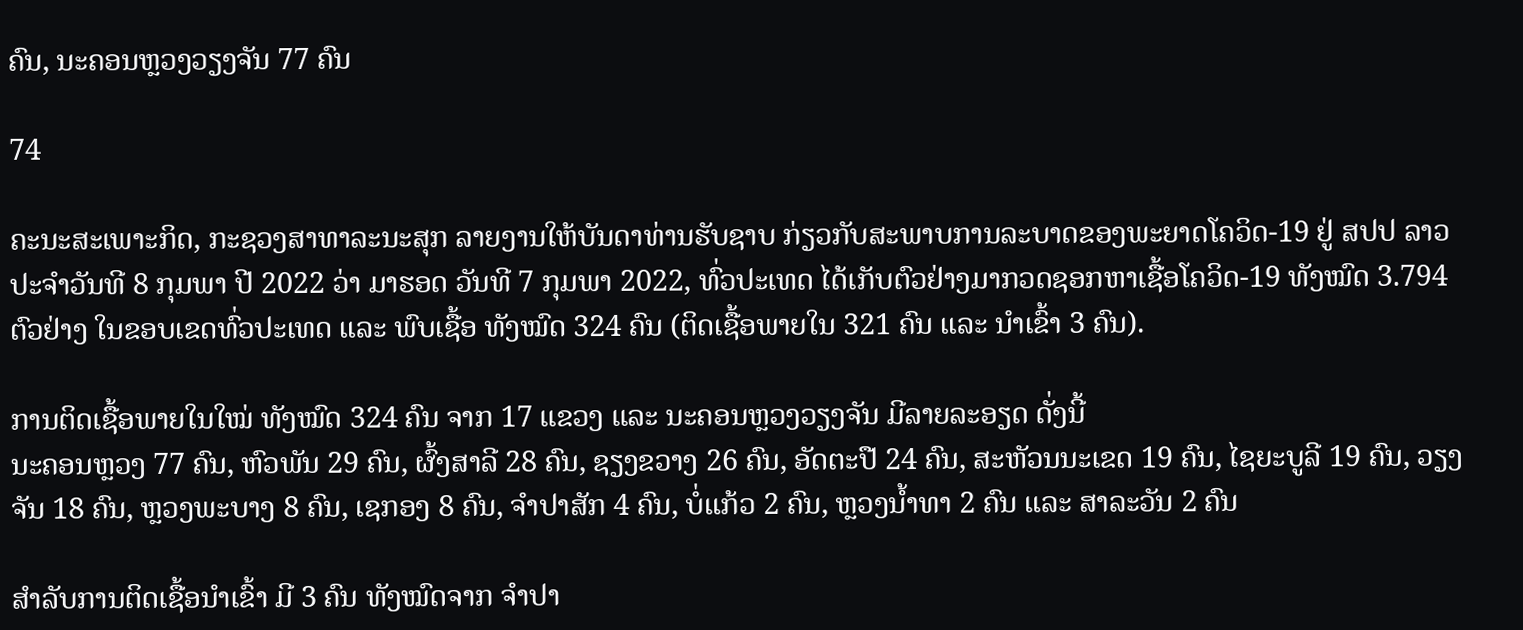ຄົນ, ນະຄອນຫຼວງວຽງຈັນ 77 ຄົນ

74

ຄະນະສະເພາະກິດ, ກະຊວງສາທາລະນະສຸກ ລາຍງານໃຫ້ບັນດາທ່ານຮັບຊາບ ກ່ຽວກັບສະພາບການລະບາດຂອງພະຍາດໂຄວິດ-19 ຢູ່ ສປປ ລາວ ປະຈໍາວັນທີ 8 ກຸມພາ ປີ 2022 ວ່າ ມາຮອດ ວັນທີ 7 ກຸມພາ 2022, ທົ່ວປະເທດ ໄດ້ເກັບຕົວຢ່າງມາກວດຊອກຫາເຊື້ອໂຄວິດ-19 ທັງໝົດ 3.794 ຕົວຢ່າງ ໃນຂອບເຂດທົ່ວປະເທດ ແລະ ພົບເຊື້ອ ທັງໝົດ 324 ຄົນ (ຕິດເຊື້ອພາຍໃນ 321 ຄົນ ແລະ ນໍາເຂົ້າ 3 ຄົນ).

ການຕິດເຊື້ອພາຍໃນໃໝ່ ທັງໝົດ 324 ຄົນ ຈາກ 17 ແຂວງ ແລະ ນະຄອນຫຼວງວຽງຈັນ ມີລາຍລະອຽດ ດັ່ງນີ້
ນະຄອນຫຼວງ 77 ຄົນ, ຫົວພັນ 29 ຄົນ, ຜົ້ງສາລີ 28 ຄົນ, ຊຽງຂວາງ 26 ຄົນ, ອັດຕະປື 24 ຄົນ, ສະຫັວນນະເຂດ 19 ຄົນ, ໄຊຍະບູລີ 19 ຄົນ, ວຽງຈັນ 18 ຄົນ, ຫຼວງພະບາງ 8 ຄົນ, ເຊກອງ 8 ຄົນ, ຈໍາປາສັກ 4 ຄົນ, ບໍ່ແກ້ວ 2 ຄົນ, ຫຼວງນໍ້າທາ 2 ຄົນ ແລະ ສາລະວັນ 2 ຄົນ

ສໍາລັບການຕິດເຊື້ອນໍາເຂົ້າ ມີ 3 ຄົນ ທັງໝົດຈາກ ຈຳປາ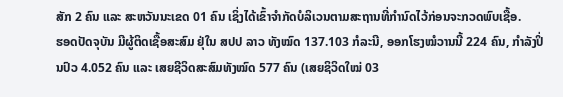ສັກ 2 ຄົນ ແລະ ສະຫວັນນະເຂດ 01 ຄົນ ເຊິ່ງໄດ້ເຂົ້າຈຳກັດບໍລິເວນຕາມສະຖານທີ່ກຳນົດໄວ້ກ່ອນຈະກວດພົບເຊື້ອ.
ຮອດປັດຈຸບັນ ມີຜູ້ຕິດເຊື້ອສະສົມ ຢຸ່ໃນ ສປປ ລາວ ທັງໝົດ 137.103 ກໍລະນີ, ອອກໂຮງໝໍວານນີ້ 224 ຄົນ, ກຳລັງປິ່ນປົວ 4.052 ຄົນ ແລະ ເສຍຊີວິດສະສົມທັງໝົດ 577 ຄົນ (ເສຍຊິວິດໃໝ່ 03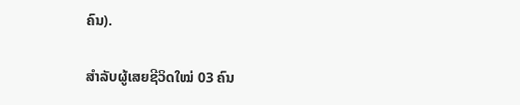ຄົນ).

ສຳລັບຜູ້ເສຍຊີວິດໃໝ່ 03 ຄົນ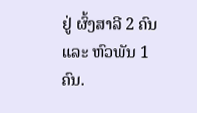ຢູ່ ຜົ້ງສາລີ 2 ຄົນ ແລະ ຫົວພັນ 1 ຄົນ.